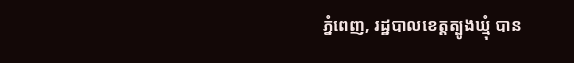ភ្នំពេញ, រដ្ឋបាលខេត្តត្បូងឃ្មុំ បាន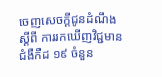ចេញសេចក្តីជូនដំណឹង ស្តីពី ការរកឃើញវិជ្ជមានជំងឺកឺដ ១៩ ចំនួន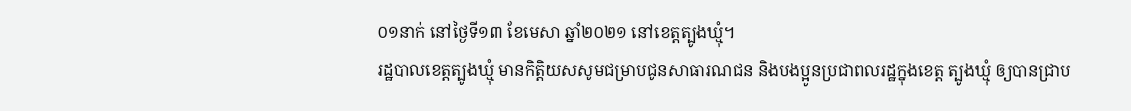០១នាក់ នៅថ្ងៃទី១៣ ខែមេសា ឆ្នាំ២០២១ នៅខេត្តត្បូងឃ្មុំ។
រដ្ឋបាលខេត្តត្បូងឃ្មុំ មានកិត្តិយសសូមជម្រាបជូនសាធារណជន និងបងប្អូនប្រជាពលរដ្ឋក្នុងខេត្ត ត្បូងឃ្មុំ ឲ្យបានជ្រាប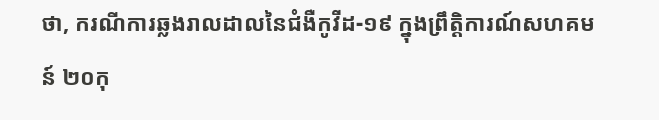ថា, ករណីការឆ្លងរាលដាលនៃជំងឺកូវីដ-១៩ ក្នុងព្រឹត្តិការណ៍សហគមន៍ ២០កុ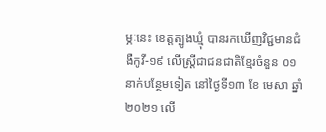ម្ភៈនេះ ខេត្តត្បូងឃ្មុំ បានរកឃើញវិជ្ជមានជំងឺកូវី-១៩ លើស្ត្រីជាជនជាតិខ្មែរចំនួន ០១នាក់បន្ថែមទៀត នៅថ្ងៃទី១៣ ខែ មេសា ឆ្នាំ២០២១ លើ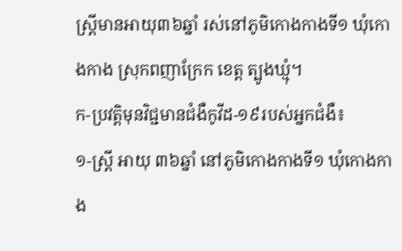ស្ត្រីមានអាយុ៣៦ឆ្នាំ រស់នៅភូមិកោងកាងទី១ ឃុំកោងកាង ស្រុកពញាក្រែក ខេត្ត ត្បូងឃ្មុំ។
ក-ប្រវត្តិមុនវិជ្ជមានជំងឺកូវីដ-១៩របស់អ្នកជំងឺ៖
១-ស្ត្រី អាយុ ៣៦ឆ្នាំ នៅភូមិកោងកាងទី១ ឃុំកោងកាង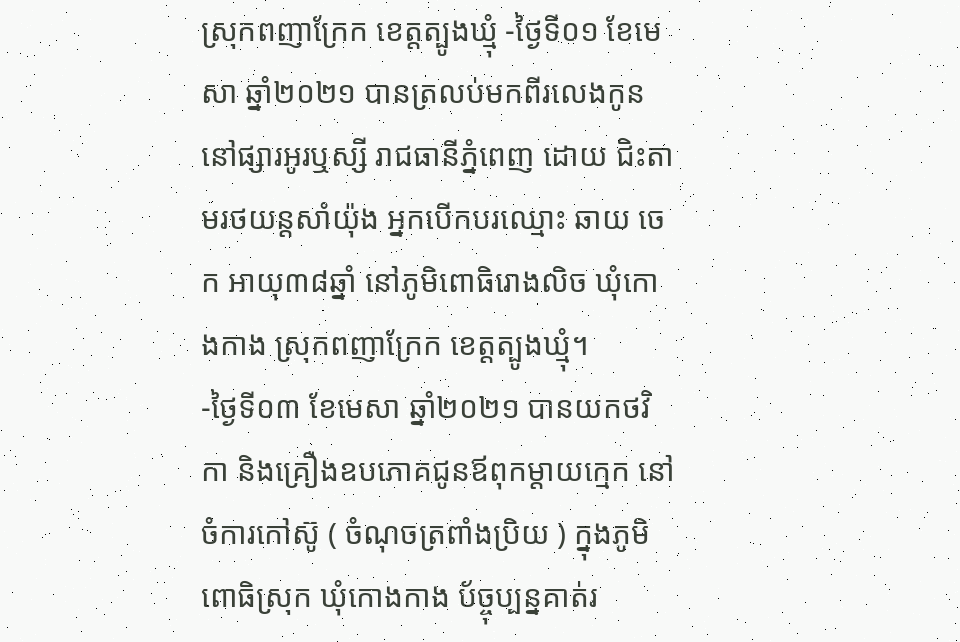ស្រុកពញាក្រែក ខេត្តត្បូងឃ្មុំ -ថ្ងៃទី០១ ខែមេសា ឆ្នាំ២០២១ បានត្រលប់មកពីរលេងកូននៅផ្សារអូរឬស្សី រាជធានីភ្នំពេញ ដោយ ជិះតាមរថយន្តសាំយ៉ុង អ្នកបើកបរឈ្មោះ ឆាយ ចេក អាយុ៣៨ឆ្នាំ នៅភូមិពោធិរោងលិច ឃុំកោងកាង ស្រុកពញាក្រែក ខេត្តត្បូងឃ្មុំ។
-ថ្ងៃទី០៣ ខែមេសា ឆ្នាំ២០២១ បានយកថវិកា និងគ្រឿងឧបភោគជូនឪពុកម្តាយក្មេក នៅចំការកៅស៊ូ ( ចំណុចត្រពាំងប្រិយ ) ក្នុងភូមិពោធិស្រុក ឃុំកោងកាង ប័ច្ចុប្បន្នគាត់រ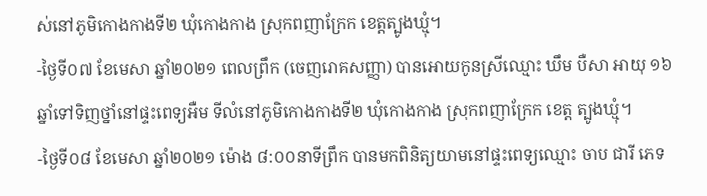ស់នៅភូមិកោងកាងទី២ ឃុំកោងកាង ស្រុកពញាក្រែក ខេត្តត្បូងឃ្មុំ។
-ថ្ងៃទី០៧ ខែមេសា ឆ្នាំ២០២១ ពេលព្រឹក (ចេញរោគសញ្ញា) បានអោយកូនស្រីឈ្មោះ ឃឹម បឺសា អាយុ ១៦ឆ្នាំទៅទិញថ្នាំនៅផ្ទះពេទ្យអឺម ទីលំនៅភូមិកោងកាងទី២ ឃុំកោងកាង ស្រុកពញាក្រែក ខេត្ត ត្បូងឃ្មុំ។
-ថ្ងៃទី០៨ ខែមេសា ឆ្នាំ២០២១ ម៉ោង ៨:០០នាទីព្រឹក បានមកពិនិត្យយាមនៅផ្ទះពេទ្យឈ្មោះ ចាប ជារី ភេទ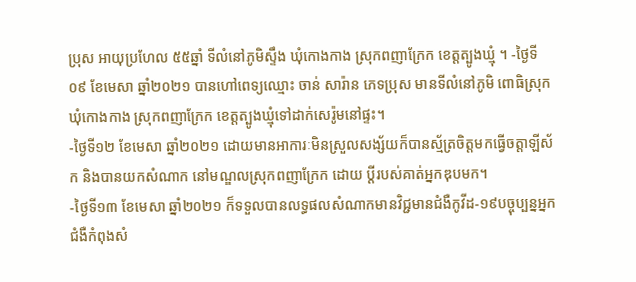ប្រុស អាយុប្រហែល ៥៥ឆ្នាំ ទីលំនៅភូមិស្ទឹង ឃុំកោងកាង ស្រុកពញាក្រែក ខេត្តត្បូងឃ្មុំ ។ -ថ្ងៃទី០៩ ខែមេសា ឆ្នាំ២០២១ បានហៅពេទ្យឈ្មោះ ចាន់ សារ៉ាន ភេទប្រុស មានទីលំនៅភូមិ ពោធិស្រុក ឃុំកោងកាង ស្រុកពញាក្រែក ខេត្តត្បូងឃ្មុំទៅដាក់សេរ៉ូមនៅផ្ទះ។
-ថ្ងៃទី១២ ខែមេសា ឆ្នាំ២០២១ ដោយមានអាការៈមិនស្រួលសង្ស័យក៏បានស្ម័ត្រចិត្តមកធ្វើចត្តាឡីស័ក និងបានយកសំណាក នៅមណ្ឌលស្រុកពញាក្រែក ដោយ ប្ដីរបស់គាត់អ្នកឌុបមក។
-ថ្ងៃទី១៣ ខែមេសា ឆ្នាំ២០២១ ក៏ទទួលបានលទ្ធផលសំណាកមានវិជ្ជមានជំងឺកូវីដ-១៩បច្ចុប្បន្នអ្នក ជំងឺកំពុងសំ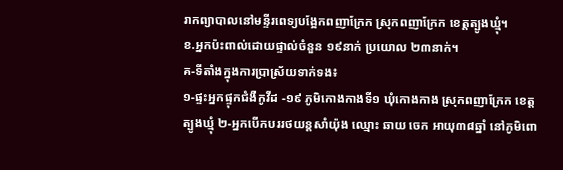រាកព្យាបាលនៅមន្ទីរពេទ្យបង្អែកពញាក្រែក ស្រុកពញាក្រែក ខេត្តត្បូងឃ្មុំ។
ខ.អ្នកប៉ះពាល់ដោយផ្ទាល់ចំនួន ១៩នាក់ ប្រយោល ២៣នាក់។
គ-ទីតាំងក្នុងការប្រាស្រ័យទាក់ទង៖
១-ផ្ទះអ្នកផ្ទុកជំងឺកូវីដ -១៩ ភូមិកោងកាងទី១ ឃុំកោងកាង ស្រុកពញាក្រែក ខេត្តត្បូងឃ្មុំ ២-អ្នកបើកបររថយន្តសាំយ៉ុង ឈ្មោះ ឆាយ ចេក អាយុ៣៨ឆ្នាំ នៅភូមិពោ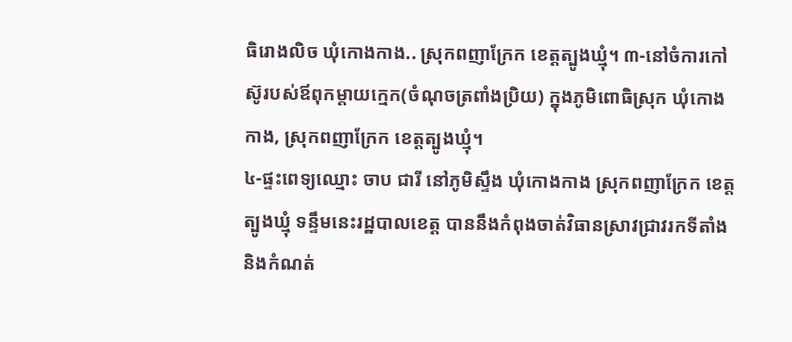ធិរោងលិច ឃុំកោងកាង.. ស្រុកពញាក្រែក ខេត្តត្បូងឃ្មុំ។ ៣-នៅចំការកៅស៊ូរបស់ឪពុកម្តាយក្មេក(ចំណុចត្រពាំងប្រិយ) ក្នុងភូមិពោធិស្រុក ឃុំកោងកាង, ស្រុកពញាក្រែក ខេត្តត្បូងឃ្មុំ។
៤-ផ្ទះពេទ្យឈ្មោះ ចាប ជារី នៅភូមិស្ទឹង ឃុំកោងកាង ស្រុកពញាក្រែក ខេត្តត្បូងឃ្មុំ ទន្ទឹមនេះរដ្ឋបាលខេត្ត បាននឹងកំពុងចាត់វិធានស្រាវជ្រាវរកទីតាំង និងកំណត់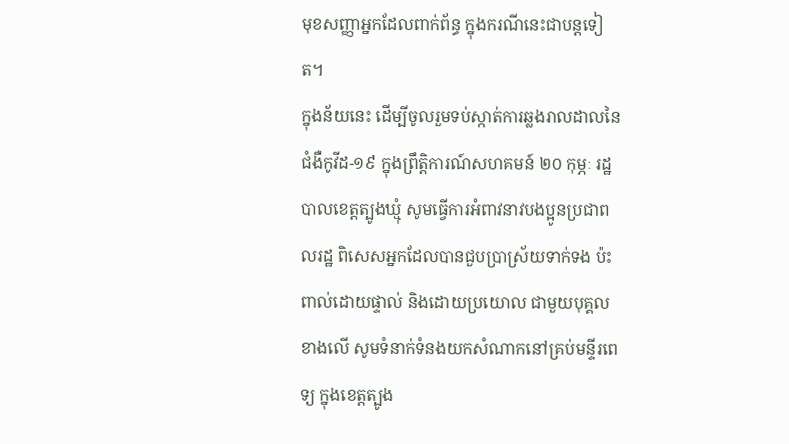មុខសញ្ញាអ្នកដែលពាក់ព័ន្ធ ក្នុងករណីនេះជាបន្តទៀត។
ក្នុងន័យនេះ ដើម្បីចូលរួមទប់ស្កាត់ការឆ្លងរាលដាលនៃជំងឺកូវីដ-១៩ ក្នុងព្រឹត្តិការណ៍សហគមន៍ ២០ កុម្ភៈ រដ្ឋបាលខេត្តត្បូងឃ្មុំ សូមធ្វើការអំពាវនាវបងប្អូនប្រជាពលរដ្ឋ ពិសេសអ្នកដែលបានជួបប្រាស្រ័យទាក់ទង ប៉ះពាល់ដោយផ្ទាល់ និងដោយប្រយោល ជាមួយបុគ្គលខាងលើ សូមទំនាក់ទំនងយកសំណាកនៅគ្រប់មន្ទីរពេទ្យ ក្នុងខេត្តត្បូង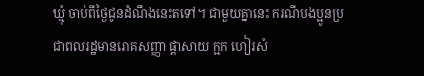ឃ្មុំ ចាប់ពីថ្ងៃជូនដំណឹងនេះតទៅ។ ជាមួយគ្នានេះ ករណីបងប្អូនប្រជាពលរដ្ឋមានរោគសញ្ញា ផ្តាសាយ ក្អក ហៀរសំ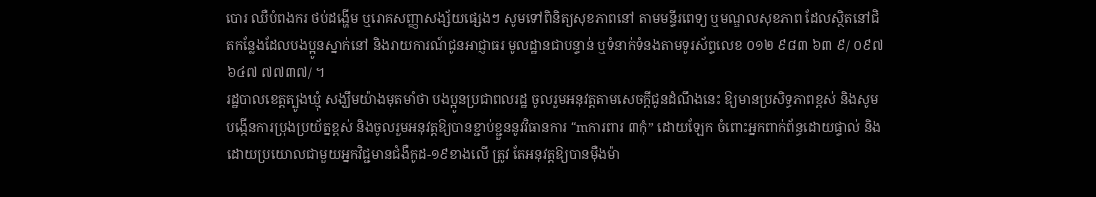បោរ ឈឺបំពងករ ថប់ដង្ហើម ឬរោគសញ្ញាសង្ស័យផ្សេងៗ សូមទៅពិនិត្យសុខភាពនៅ តាមមន្ទីរពេទ្យ ឬមណ្ឌលសុខភាព ដែលស្ថិតនៅជិតកន្លែងដែលបងប្អូនស្នាក់នៅ និងរាយការណ៍ជូនអាជ្ញាធរ មូលដ្ឋានជាបន្ទាន់ ឬទំនាក់ទំនងតាមទូរស័ព្ទលេខ ០១២ ៩៨៣ ៦៣ ៩/ ០៩៧ ៦៤៧ ៧៧៣៧/ ។
រដ្ឋបាលខេត្តត្បូងឃ្មុំ សង្ឃឹមយ៉ាងមុតមាំថា បងប្អូនប្រជាពលរដ្ឋ ចូលរួមអនុវត្តតាមសេចក្តីជូនដំណឹងនេះ ឱ្យមានប្រសិទ្ធភាពខ្ពស់ និងសូមបង្កើនការប្រុងប្រយ័ត្នខ្ពស់ និងចូលរួមអនុវត្តឱ្យបានខ្ជាប់ខ្ជួននូវវិធានការ “mការពារ ៣កុំ” ដោយឡែក ចំពោះអ្នកពាក់ព័ន្ធដោយផ្ទាល់ និងដោយប្រយោលជាមួយអ្នកវិជ្ជមានជំងឺកូដ-១៩ខាងលើ ត្រូវ តែអនុវត្តឱ្យបានម៉ឺងម៉ា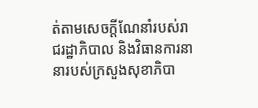ត់តាមសេចក្តីណែនាំរបស់រាជរដ្ឋាភិបាល និងវិធានការនានារបស់ក្រសួងសុខាភិបា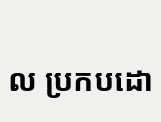ល ប្រកបដោ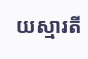យស្មារតី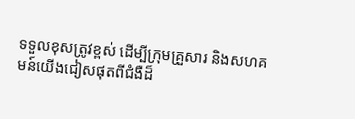ទទួលខុសត្រូវខ្ពស់ ដើម្បីក្រុមគ្រួសារ និងសហគមន៍យើងជៀសផុតពីជំងឺដ៏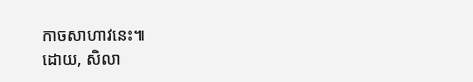កាចសាហាវនេះ៕
ដោយ, សិលា